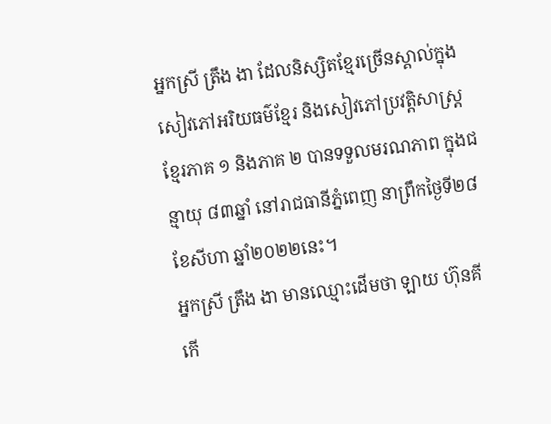អ្នកស្រី ត្រឹង ងា ដែលនិស្សិតខ្មែរច្រើនស្គាល់ក្នុងសៀវភៅអរិយធម៌ខ្មែរ និងសៀវភៅប្រវត្តិសាស្ត្រខ្មែរភាគ ១ និងភាគ ២ បានទទួលមរណភាព ក្នុងជន្មាយុ ៨៣ឆ្នាំ នៅរាជធានីភ្នំពេញ នាព្រឹកថ្ងៃទី២៨ ខែសីហា ឆ្នាំ២០២២នេះ។
អ្នកស្រី ត្រឹង ងា មានឈ្មោះដើមថា ឡាយ ហ៊ុនគី កើ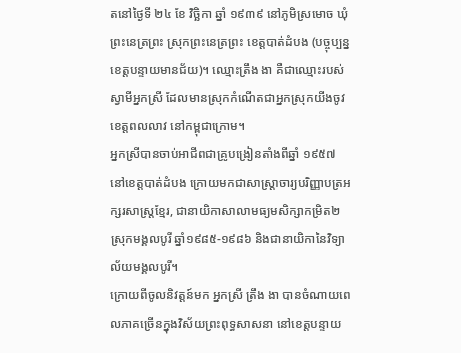តនៅថ្ងៃទី ២៤ ខែ វិច្ឆិកា ឆ្នាំ ១៩៣៩ នៅភូមិស្រមោច ឃុំព្រះនេត្រព្រះ ស្រុកព្រះនេត្រព្រះ ខេត្តបាត់ដំបង (បច្ចុប្បន្ន ខេត្តបន្ទាយមានជ័យ)។ ឈ្មោះត្រឹង ងា គឺជាឈ្មោះរបស់ស្វាមីអ្នកស្រី ដែលមានស្រុកកំណើតជាអ្នកស្រុកយីងចូវ ខេត្តពលលាវ នៅកម្ពុជាក្រោម។
អ្នកស្រីបានចាប់អាជីពជាគ្រូបង្រៀនតាំងពីឆ្នាំ ១៩៥៧ នៅខេត្តបាត់ដំបង ក្រោយមកជាសាស្ត្រាចារ្យបរិញ្ញាបត្រអក្សរសាស្រ្តខ្មែរ, ជានាយិកាសាលាមធ្យមសិក្សាកម្រិត២ ស្រុកមង្គលបូរី ឆ្នាំ១៩៨៥-១៩៨៦ និងជានាយិកានៃវិទ្យាល័យមង្គលបូរី។
ក្រោយពីចូលនិវត្តន៍មក អ្នកស្រី ត្រឹង ងា បានចំណាយពេលភាគច្រើនក្នុងវិស័យព្រះពុទ្ធសាសនា នៅខេត្តបន្ទាយ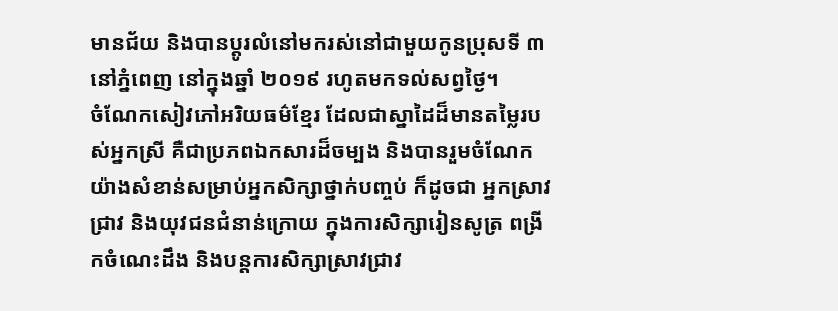មានជ័យ និងបានប្តូរលំនៅមករស់នៅជាមួយកូនប្រុសទី ៣ នៅភ្នំពេញ នៅក្នុងឆ្នាំ ២០១៩ រហូតមកទល់សព្វថ្ងៃ។
ចំណែកសៀវភៅអរិយធម៌ខ្មែរ ដែលជាស្នាដៃដ៏មានតម្លៃរបស់អ្នកស្រី គឺជាប្រភពឯកសារដ៏ចម្បង និងបានរួមចំណែកយ៉ាងសំខាន់សម្រាប់អ្នកសិក្សាថ្នាក់បញ្ចប់ ក៏ដូចជា អ្នកស្រាវជ្រាវ និងយុវជនជំនាន់ក្រោយ ក្នុងការសិក្សារៀនសូត្រ ពង្រីកចំណេះដឹង និងបន្តការសិក្សាស្រាវជ្រាវ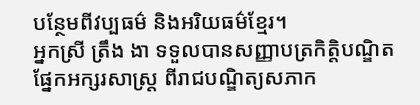បន្ថែមពីវប្បធម៌ និងអរិយធម៌ខ្មែរ។
អ្នកស្រី ត្រឹង ងា ទទួលបានសញ្ញាបត្រកិត្តិបណ្ឌិត ផ្នែកអក្សរសាស្ត្រ ពីរាជបណ្ឌិត្យសភាក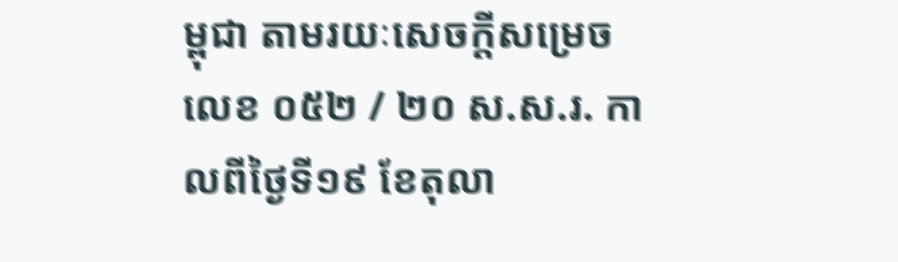ម្ពុជា តាមរយៈសេចក្ដីសម្រេច លេខ ០៥២ / ២០ ស.ស.រ. កាលពីថ្ងៃទី១៩ ខែតុលា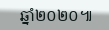ឆ្នាំ២០២០៕